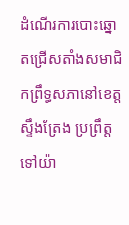ដំណើរការបោះឆ្នោតជ្រើសតាំងសមាជិកព្រឹទ្ធសភានៅខេត្តស្ទឹងត្រែង ប្រព្រឹត្តទៅយ៉ា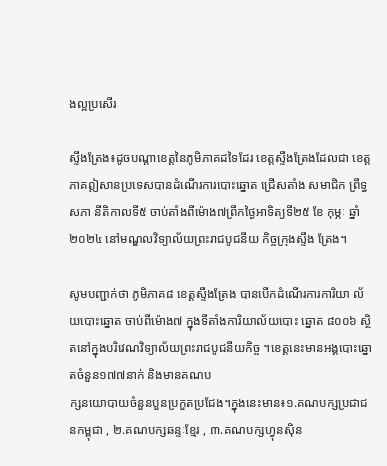ងល្អប្រសើរ

ស្ទឹងត្រែង៖ដូចបណ្ដាខេត្តនៃភូមិភាគដទៃដែរ ខេត្តស្ទឹងត្រែងដែលជា ខេត្តភាគឦសានប្រទេសបានដំណើរការបោះឆ្នោត ជ្រើសតាំង សមាជិក ព្រឹទ្ធសភា នីតិកាលទី៥ ចាប់តាំងពីម៉ោង៧ព្រឹកថ្ងៃអាទិត្យទី២៥ ខែ កុម្ភៈ ឆ្នាំ២០២៤ នៅមណ្ឌលវិទ្យាល័យព្រះរាជបូជនីយ កិច្ចក្រុងស្ទឹង ត្រែង។

សូមបញ្ជាក់ថា ភូមិភាគ៨ ខេត្តស្ទឹងត្រែង បានបើកដំណើរការការិយា ល័យបោះឆ្នោត ចាប់ពីម៉ោង៧ ក្នុងទីតាំងការិយាល័យបោះ ឆ្នោត ៨០០៦ ស្ថិតនៅក្នុងបរិវេណវិទ្យាល័យព្រះរាជបូជនីយកិច្ច ។ខេត្តនេះមានអង្គបោះឆ្នោតចំនួន១៧៧នាក់ និងមានគណប
ក្សនយោបាយចំនួនបួនប្រកួតប្រជែង។ក្នុងនេះមាន៖១.គណបក្សប្រជាជនកម្ពុជា , ២.គណបក្សឆន្ទៈខ្មែរ , ៣.គណបក្សហ្វុនស៊ិន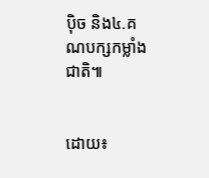ប៉ិច និង៤.គណបក្សកម្លាំងជាតិ៕


ដោយ៖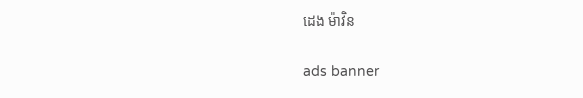ដេង ម៉ាវិន

ads banner